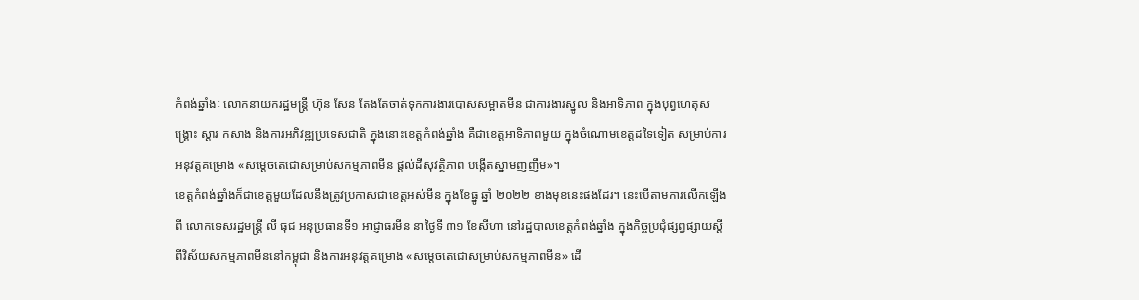កំពង់ឆ្នាំងៈ លោកនាយករដ្ឋមន្រ្តី ហ៊ុន សែន តែងតែចាត់ទុកការងារបោសសម្អាតមីន ជាការងារស្នូល និងអាទិភាព ក្នុងបុព្វហេតុសង្រ្គោះ ស្តារ កសាង និងការអភិវឌ្ឍប្រទេសជាតិ ក្នុងនោះខេត្តកំពង់ឆ្នាំង គឺជាខេត្តអាទិភាពមួយ ក្នុងចំណោមខេត្តដទៃទៀត សម្រាប់ការអនុវត្តគម្រោង «សម្តេចតេជោសម្រាប់សកម្មភាពមីន ផ្តល់ដីសុវត្ថិភាព បង្កើតស្នាមញញឹម»។
ខេត្តកំពង់ឆ្នាំងក៏ជាខេត្តមួយដែលនឹងត្រូវប្រកាសជាខេត្តអស់មីន ក្នុងខែធ្នូ ឆ្នាំ ២០២២ ខាងមុខនេះផងដែរ។ នេះបើតាមការលើកឡើងពី លោកទេសរដ្ឋមន្រ្តី លី ធុជ អនុប្រធានទី១ អាជ្ញាធរមីន នាថ្ងៃទី ៣១ ខែសីហា នៅរដ្ឋបាលខេត្តកំពង់ឆ្នាំង ក្នុងកិច្ចប្រជុំផ្សព្វផ្សាយស្តីពីវិស័យសកម្មភាពមីននៅកម្ពុជា និងការអនុវត្តគម្រោង «សម្តេចតេជោសម្រាប់សកម្មភាពមីន» ដើ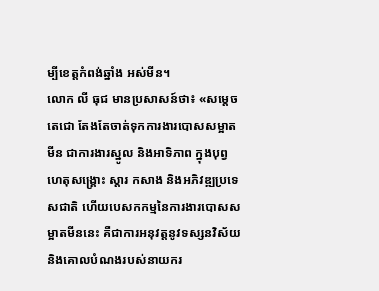ម្បីខេត្តកំពង់ឆ្នាំង អស់មីន។
លោក លី ធុជ មានប្រសាសន៍ថា៖ «សម្តេចតេជោ តែងតែចាត់ទុកការងារបោសសម្អាតមីន ជាការងារស្នូល និងអាទិភាព ក្នុងបុព្វហេតុសង្រ្គោះ ស្តារ កសាង និងអភិវឌ្ឍប្រទេសជាតិ ហើយបេសកកម្មនៃការងារបោសសម្អាតមីននេះ គឺជាការអនុវត្តនូវទស្សនវិស័យ និងគោលបំណងរបស់នាយករ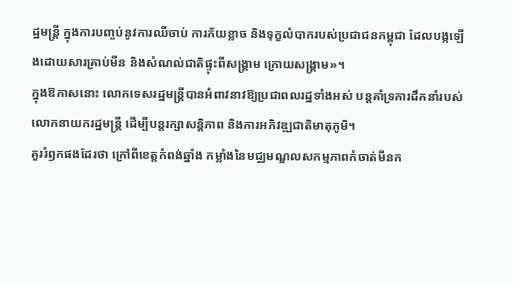ដ្ឋមន្រ្តី ក្នុងការបញ្ចប់នូវការឈឺចាប់ ការភ័យខ្លាច និងទុក្ខលំបាករបស់ប្រជាជនកម្ពុជា ដែលបង្កឡើងដោយសារគ្រាប់មីន និងសំណល់ជាតិផ្ទុះពីសង្រ្គាម ក្រោយសង្រ្គាម»។
ក្នុងឱកាសនោះ លោកទេសរដ្ឋមន្រ្តីបានអំពាវនាវឱ្យប្រជាពលរដ្ឋទាំងអស់ បន្តគាំទ្រការដឹកនាំរបស់លោកនាយករដ្ឋមន្រ្តី ដើម្បីបន្តរក្សាសន្តិភាព និងការអភិវឌ្ឍជាតិមាតុភូមិ។
គួររំឭកផងដែរថា ក្រៅពីខេត្តកំពង់ឆ្នាំង កម្លាំងនៃមជ្ឈមណ្ឌលសកម្មភាពកំចាត់មីនក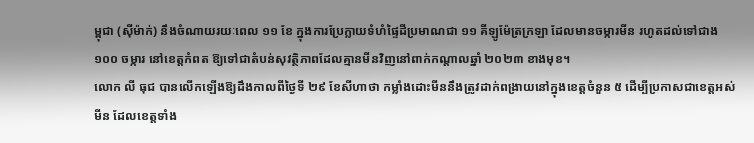ម្ពុជា (ស៊ីម៉ាក់) នឹងចំណាយរយៈពេល ១១ ខែ ក្នុងការប្រែក្លាយទំហំផ្ទៃដីប្រមាណជា ១១ គីឡូម៉ែត្រក្រឡា ដែលមានចម្ការមីន រហូតដល់ទៅជាង ១០០ ចម្ការ នៅខេត្តកំពត ឱ្យទៅជាតំបន់សុវត្ថិភាពដែលគ្មានមីនវិញនៅពាក់កណ្តាលឆ្នាំ ២០២៣ ខាងមុខ។
លោក លី ធុជ បានលើកឡើងឱ្យដឹងកាលពីថ្ងៃទី ២៩ ខែសីហាថា កម្លាំងដោះមីននឹងត្រូវដាក់ពង្រាយនៅក្នុងខេត្តចំនួន ៥ ដើម្បីប្រកាសជាខេត្តអស់មីន ដែលខេត្តទាំង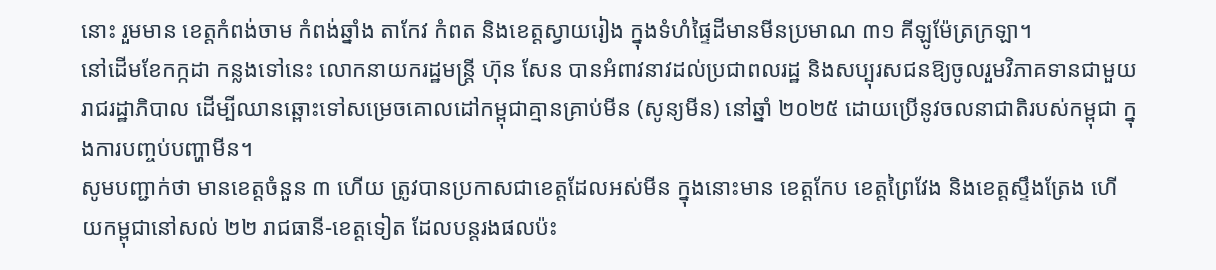នោះ រួមមាន ខេត្តកំពង់ចាម កំពង់ឆ្នាំង តាកែវ កំពត និងខេត្តស្វាយរៀង ក្នុងទំហំផ្ទៃដីមានមីនប្រមាណ ៣១ គីឡូម៉ែត្រក្រឡា។
នៅដើមខែកក្កដា កន្លងទៅនេះ លោកនាយករដ្ឋមន្ត្រី ហ៊ុន សែន បានអំពាវនាវដល់ប្រជាពលរដ្ឋ និងសប្បុរសជនឱ្យចូលរួមវិភាគទានជាមួយរាជរដ្ឋាភិបាល ដើម្បីឈានឆ្ពោះទៅសម្រេចគោលដៅកម្ពុជាគ្មានគ្រាប់មីន (សូន្យមីន) នៅឆ្នាំ ២០២៥ ដោយប្រើនូវចលនាជាតិរបស់កម្ពុជា ក្នុងការបញ្ចប់បញ្ហាមីន។
សូមបញ្ជាក់ថា មានខេត្តចំនួន ៣ ហើយ ត្រូវបានប្រកាសជាខេត្តដែលអស់មីន ក្នុងនោះមាន ខេត្តកែប ខេត្តព្រៃវែង និងខេត្តស្ទឹងត្រែង ហើយកម្ពុជានៅសល់ ២២ រាជធានី-ខេត្តទៀត ដែលបន្តរងផលប៉ះ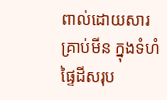ពាល់ដោយសារគ្រាប់មីន ក្នុងទំហំផ្ទៃដីសរុប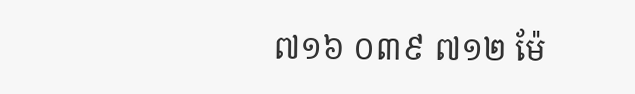៧១៦ ០៣៩ ៧១២ ម៉ែ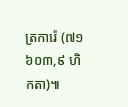ត្រការ៉េ (៧១ ៦០៣,៩ ហិកតា)៕